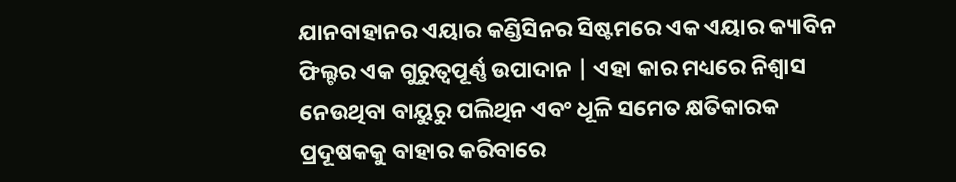ଯାନବାହାନର ଏୟାର କଣ୍ଡିସିନର ସିଷ୍ଟମରେ ଏକ ଏୟାର କ୍ୟାବିନ ଫିଲ୍ଟର ଏକ ଗୁରୁତ୍ୱପୂର୍ଣ୍ଣ ଉପାଦାନ | ଏହା କାର ମଧ୍ୟରେ ନିଶ୍ୱାସ ନେଉଥିବା ବାୟୁରୁ ପଲିଥିନ ଏବଂ ଧୂଳି ସମେତ କ୍ଷତିକାରକ ପ୍ରଦୂଷକକୁ ବାହାର କରିବାରେ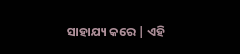ସାହାଯ୍ୟ କରେ | ଏହି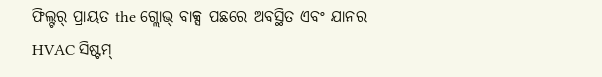ଫିଲ୍ଟର୍ ପ୍ରାୟତ the ଗ୍ଲୋଭ୍ ବାକ୍ସ ପଛରେ ଅବସ୍ଥିତ ଏବଂ ଯାନର HVAC ସିଷ୍ଟମ୍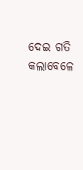ଦେଇ ଗତି କଲାବେଳେ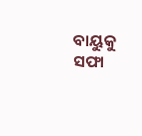ବାୟୁକୁ ସଫା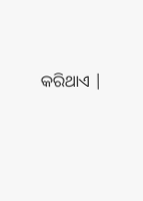କରିଥାଏ |